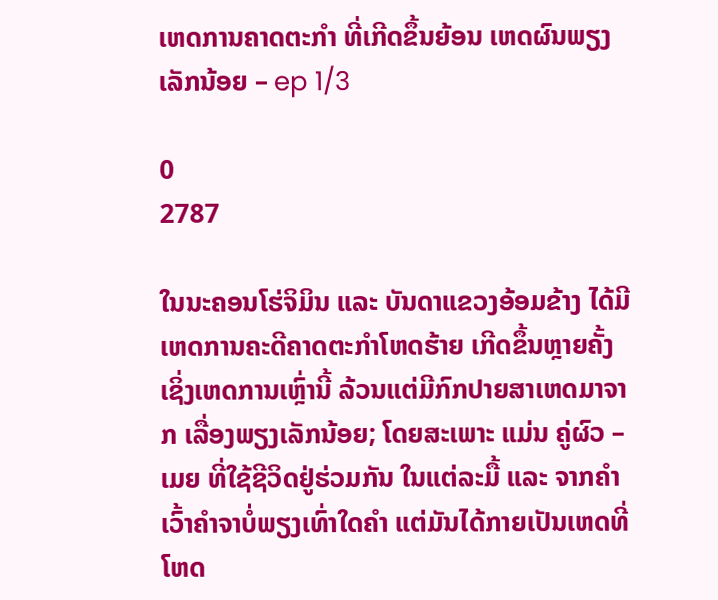ເຫດການຄາດຕະກຳ ທີ່ເກີດຂຶ້ນຍ້ອນ ເຫດຜົນພຽງເລັກນ້ອຍ – ep 1/3

0
2787

ໃນນະຄອນໂຮ່ຈິມິນ ແລະ ບັນດາແຂວງອ້ອມຂ້າງ ໄດ້ມີເຫດການຄະດີຄາດຕະກຳໂຫດຮ້າຍ ເກີດຂຶ້ນຫຼາຍຄັ້ງ ເຊິ່ງເຫດການເຫຼົ່ານີ້ ລ້ວນແຕ່ມີກົກປາຍສາເຫດມາຈາກ ເລື່ອງພຽງເລັກນ້ອຍ; ໂດຍສະເພາະ ແມ່ນ ຄູ່ຜົວ – ເມຍ ທີ່ໃຊ້ຊີວິດຢູ່ຮ່ວມກັນ ໃນແຕ່ລະມື້ ແລະ ຈາກຄຳເວົ້າຄຳຈາບໍ່ພຽງເທົ່າໃດຄຳ ແຕ່ມັນໄດ້ກາຍເປັນເຫດທີ່ໂຫດ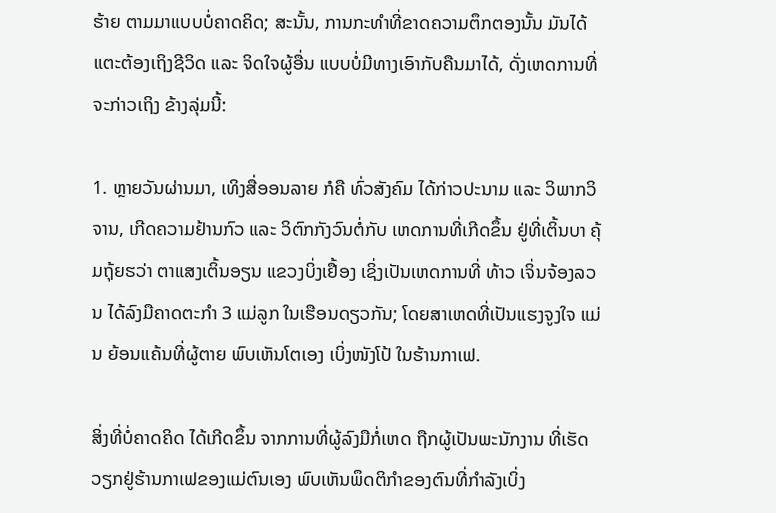ຮ້າຍ ຕາມມາແບບບໍ່ຄາດຄິດ; ສະນັ້ນ, ການກະທຳທີ່ຂາດຄວາມຕຶກຕອງນັ້ນ ມັນໄດ້ແຕະຕ້ອງເຖິງຊີວິດ ແລະ ຈິດໃຈຜູ້ອື່ນ ແບບບໍ່ມີທາງເອົາກັບຄືນມາໄດ້, ດັ່ງເຫດການທີ່ຈະກ່າວເຖິງ ຂ້າງລຸ່ມນີ້:

1. ຫຼາຍວັນຜ່ານມາ, ເທິງສື່ອອນລາຍ ກໍຄື ທົ່ວສັງຄົມ ໄດ້ກ່າວປະນາມ ແລະ ວິພາກວິຈານ, ເກີດຄວາມຢ້ານກົວ ແລະ ວິຕົກກັງວົນຕໍ່ກັບ ເຫດການທີ່ເກີດຂຶ້ນ ຢູ່ທີ່ເຕິ້ນບາ ຄຸ້ມຖຸ້ຍຮວ່າ ຕາແສງເຕິ້ນອຽນ ແຂວງບິ່ງເຢື້ອງ ເຊິ່ງເປັນເຫດການທີ່ ທ້າວ ເຈິ່ນຈ້ອງລວນ ໄດ້ລົງມືຄາດຕະກຳ 3 ແມ່ລູກ ໃນເຮືອນດຽວກັນ; ໂດຍສາເຫດທີ່ເປັນແຮງຈູງໃຈ ແມ່ນ ຍ້ອນແຄ້ນທີ່ຜູ້ຕາຍ ພົບເຫັນໂຕເອງ ເບິ່ງໜັງໂປ້ ໃນຮ້ານກາເຟ.

ສິ່ງທີ່ບໍ່ຄາດຄິດ ໄດ້ເກີດຂຶ້ນ ຈາກການທີ່ຜູ້ລົງມືກໍ່ເຫດ ຖືກຜູ້ເປັນພະນັກງານ ທີ່ເຮັດວຽກຢູ່ຮ້ານກາເຟຂອງແມ່ຕົນເອງ ພົບເຫັນພຶດຕິກຳຂອງຕົນທີ່ກຳລັງເບິ່ງ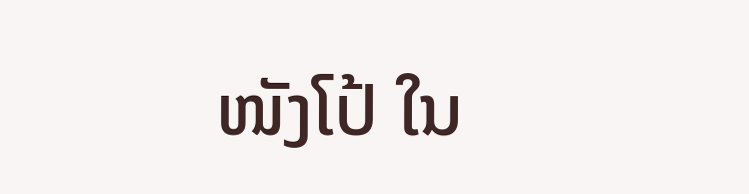ໜັງໂປ້ ໃນ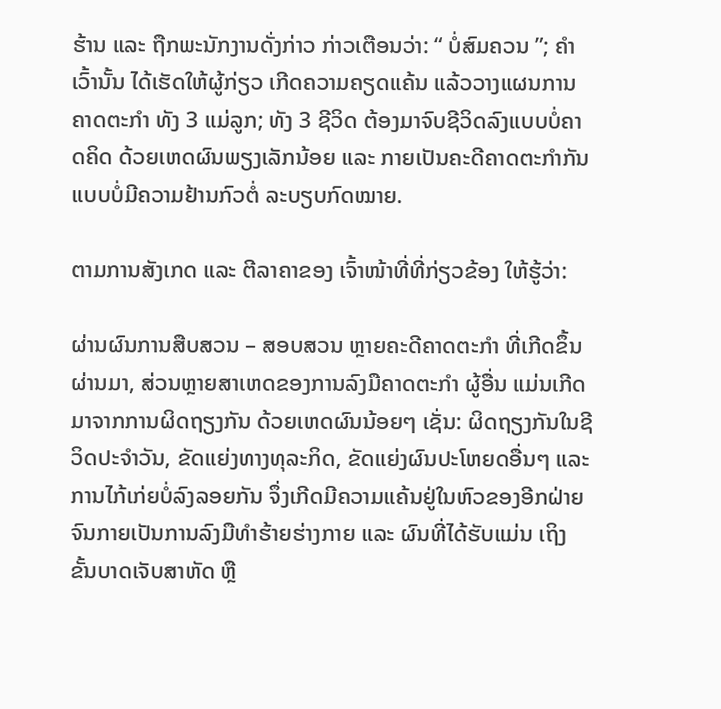ຮ້ານ ແລະ ຖືກພະນັກງານດັ່ງກ່າວ ກ່າວເຕືອນວ່າ: “ ບໍ່ສົມຄວນ ”; ຄຳເວົ້ານັ້ນ ໄດ້ເຮັດໃຫ້ຜູ້ກ່ຽວ ເກີດຄວາມຄຽດແຄ້ນ ແລ້ວວາງແຜນການຄາດຕະກຳ ທັງ 3 ແມ່ລູກ; ທັງ 3 ຊີວິດ ຕ້ອງມາຈົບຊີວິດລົງແບບບໍ່ຄາດຄິດ ດ້ວຍເຫດຜົນພຽງເລັກນ້ອຍ ແລະ ກາຍເປັນຄະດີຄາດຕະກຳກັນ ແບບບໍ່ມີຄວາມຢ້ານກົວຕໍ່ ລະບຽບກົດໝາຍ.

ຕາມການສັງເກດ ແລະ ຕີລາຄາຂອງ ເຈົ້າໜ້າທີ່ທີ່ກ່ຽວຂ້ອງ ໃຫ້ຮູ້ວ່າ:

ຜ່ານຜົນການສືບສວນ – ສອບສວນ ຫຼາຍຄະດີຄາດຕະກຳ ທີ່ເກີດຂຶ້ນຜ່ານມາ, ສ່ວນຫຼາຍສາເຫດຂອງການລົງມືຄາດຕະກຳ ຜູ້ອື່ນ ແມ່ນເກີດມາຈາກການຜິດຖຽງກັນ ດ້ວຍເຫດຜົນນ້ອຍໆ ເຊັ່ນ: ຜິດຖຽງກັນໃນຊີວິດປະຈຳວັນ, ຂັດແຍ່ງທາງທຸລະກິດ, ຂັດແຍ່ງຜົນປະໂຫຍດອື່ນໆ ແລະ ການໄກ້ເກ່ຍບໍ່ລົງລອຍກັນ ຈຶ່ງເກີດມີຄວາມແຄ້ນຢູ່ໃນຫົວຂອງອີກຝ່າຍ ຈົນກາຍເປັນການລົງມືທຳຮ້າຍຮ່າງກາຍ ແລະ ຜົນທີ່ໄດ້ຮັບແມ່ນ ເຖິງຂັ້ນບາດເຈັບສາຫັດ ຫຼື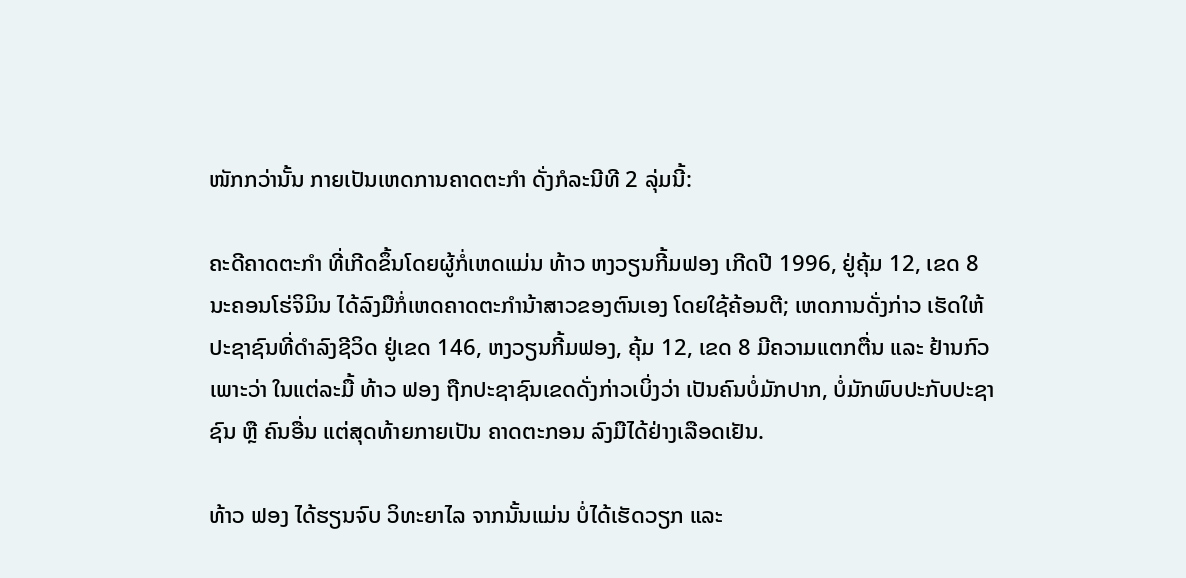ໜັກກວ່ານັ້ນ ກາຍເປັນເຫດການຄາດຕະກຳ ດັ່ງກໍລະນີທີ 2 ລຸ່ມນີ້:

ຄະດີຄາດຕະກຳ ທີ່ເກີດຂຶ້ນໂດຍຜູ້ກໍ່ເຫດແມ່ນ ທ້າວ ຫງວຽນກີ້ມຟອງ ເກີດປີ 1996, ຢູ່ຄຸ້ມ 12, ເຂດ 8 ນະຄອນໂຮ່ຈິມິນ ໄດ້ລົງມືກໍ່ເຫດຄາດຕະກຳນ້າສາວຂອງຕົນເອງ ໂດຍໃຊ້ຄ້ອນຕີ; ເຫດການດັ່ງກ່າວ ເຮັດໃຫ້ປະຊາຊົນທີ່ດຳລົງຊີວິດ ຢູ່ເຂດ 146, ຫງວຽນກີ້ມຟອງ, ຄຸ້ມ 12, ເຂດ 8 ມີຄວາມແຕກຕື່ນ ແລະ ຢ້ານກົວ ເພາະວ່າ ໃນແຕ່ລະມື້ ທ້າວ ຟອງ ຖືກປະຊາຊົນເຂດດັ່ງກ່າວເບິ່ງວ່າ ເປັນຄົນບໍ່ມັກປາກ, ບໍ່ມັກພົບປະກັບປະຊາຊົນ ຫຼື ຄົນອື່ນ ແຕ່ສຸດທ້າຍກາຍເປັນ ຄາດຕະກອນ ລົງມືໄດ້ຢ່າງເລືອດເຢັນ.

ທ້າວ ຟອງ ໄດ້ຮຽນຈົບ ວິທະຍາໄລ ຈາກນັ້ນແມ່ນ ບໍ່ໄດ້ເຮັດວຽກ ແລະ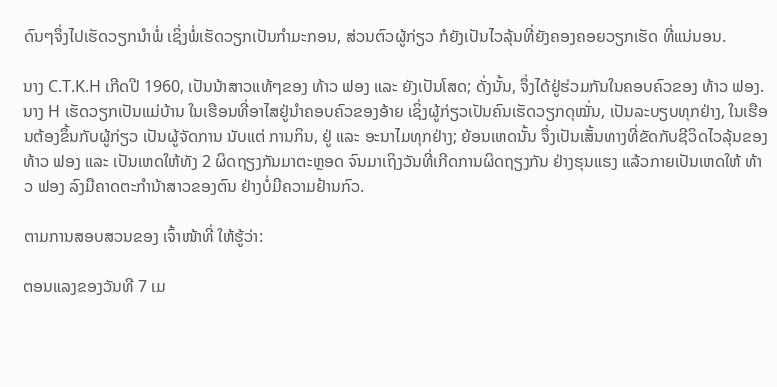ດົນໆຈຶ່ງໄປເຮັດວຽກນຳພໍ່ ເຊິ່ງພໍ່ເຮັດວຽກເປັນກຳມະກອນ, ສ່ວນຕົວຜູ້ກ່ຽວ ກໍຍັງເປັນໄວລຸ້ນທີ່ຍັງຄອງຄອຍວຽກເຮັດ ທີ່ແນ່ນອນ.

ນາງ C.T.K.H ເກີດປີ 1960, ເປັນນ້າສາວແທ້ໆຂອງ ທ້າວ ຟອງ ແລະ ຍັງເປັນໂສດ; ດັ່ງນັ້ນ, ຈຶ່ງໄດ້ຢູ່ຮ່ວມກັນໃນຄອບຄົວຂອງ ທ້າວ ຟອງ. ນາງ H ເຮັດວຽກເປັນແມ່ບ້ານ ໃນເຮືອນທີ່ອາໄສຢູ່ນຳຄອບຄົວຂອງອ້າຍ ເຊິ່ງຜູ້ກ່ຽວເປັນຄົນເຮັດວຽກດຸໝັ່ນ, ເປັນລະບຽບທຸກຢ່າງ, ໃນເຮືອນຕ້ອງຂຶ້ນກັບຜູ້ກ່ຽວ ເປັນຜູ້ຈັດການ ນັບແຕ່ ການກິນ, ຢູ່ ແລະ ອະນາໄມທຸກຢ່າງ; ຍ້ອນເຫດນັ້ນ ຈຶ່ງເປັນເສັ້ນທາງທີ່ຂັດກັບຊີວິດໄວລຸ້ນຂອງ ທ້າວ ຟອງ ແລະ ເປັນເຫດໃຫ້ທັງ 2 ຜິດຖຽງກັນມາຕະຫຼອດ ຈົນມາເຖິງວັນທີ່ເກີດການຜິດຖຽງກັນ ຢ່າງຮຸນແຮງ ແລ້ວກາຍເປັນເຫດໃຫ້ ທ້າວ ຟອງ ລົງມືຄາດຕະກຳນ້າສາວຂອງຕົນ ຢ່າງບໍ່ມີຄວາມຢ້ານກົວ.

ຕາມການສອບສວນຂອງ ເຈົ້າໜ້າທີ່ ໃຫ້ຮູ້ວ່າ:

ຕອນແລງຂອງວັນທີ 7 ເມ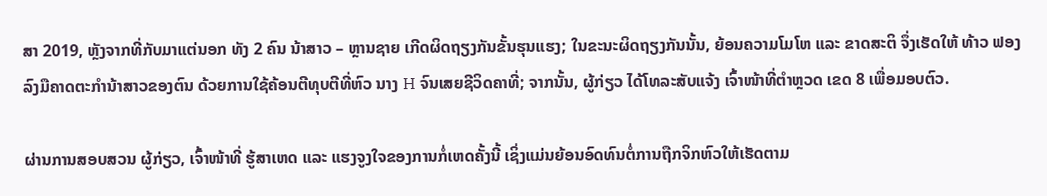ສາ 2019, ຫຼັງຈາກທີ່ກັບມາແຕ່ນອກ ທັງ 2 ຄົນ ນ້າສາວ – ຫຼານຊາຍ ເກີດຜິດຖຽງກັນຂັ້ນຮຸນແຮງ; ໃນຂະນະຜິດຖຽງກັນນັ້ນ, ຍ້ອນຄວາມໂມໂຫ ແລະ ຂາດສະຕິ ຈຶ່ງເຮັດໃຫ້ ທ້າວ ຟອງ ລົງມືຄາດຕະກຳນ້າສາວຂອງຕົນ ດ້ວຍການໃຊ້ຄ້ອນຕີທຸບຕີທີ່ຫົວ ນາງ H ຈົນເສຍຊີວິດຄາທີ່; ຈາກນັ້ນ, ຜູ້ກ່ຽວ ໄດ້ໂທລະສັບແຈ້ງ ເຈົ້າໜ້າທີ່ຕຳຫຼວດ ເຂດ 8 ເພື່ອມອບຕົວ.

ຜ່ານການສອບສວນ ຜູ້ກ່ຽວ, ເຈົ້າໜ້າທີ່ ຮູ້ສາເຫດ ແລະ ແຮງຈູງໃຈຂອງການກໍ່ເຫດຄັ້ງນີ້ ເຊິ່ງແມ່ນຍ້ອນອົດທົນຕໍ່ການຖືກຈິກຫົວໃຫ້ເຮັດຕາມ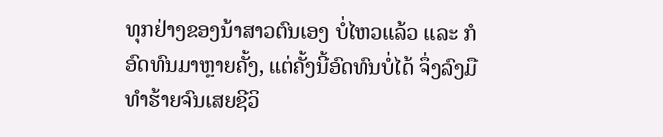ທຸກຢ່າງຂອງນ້າສາວຕົນເອງ ບໍ່ໄຫວແລ້ວ ແລະ ກໍອົດທົນມາຫຼາຍຄັ້ງ, ແຕ່ຄັ້ງນີ້ອົດທົນບໍ່ໄດ້ ຈຶ່ງລົງມືທຳຮ້າຍຈົນເສຍຊີວິ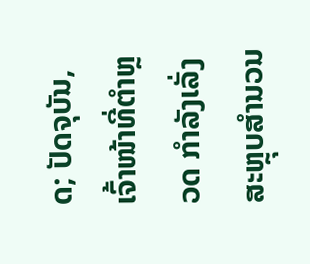ດ; ປັດຈຸບັນ, ເຈົ້າໜ້າທີ່ຕຳຫຼວດ ກຳລັງເລັ່ງສະຫຼຸບສຳນວນ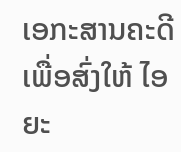ເອກະສານຄະດີ ເພື່ອສົ່ງໃຫ້ ໄອຍະ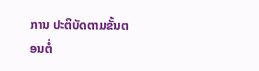ການ ປະຕິບັດຕາມຂັ້ນຕອນຕໍ່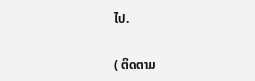ໄປ.

( ຕິດຕາມ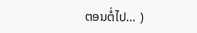ຕອນຕໍ່ໄປ… )